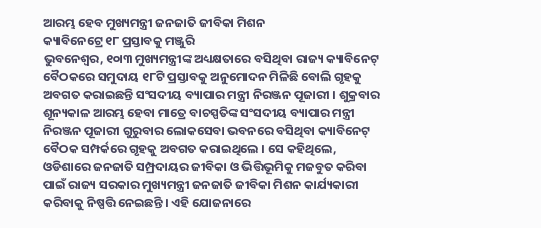ଆରମ୍ଭ ହେବ ମୁଖ୍ୟମନ୍ତ୍ରୀ ଜନଜାତି ଜୀବିକା ମିଶନ
କ୍ୟାବିନେଟ୍ରେ ୧୮ ପ୍ରସ୍ତାବକୁ ମଞ୍ଜୁରି
ଭୁବନେଶ୍ୱର, ୧୦ା୩ ମୁଖ୍ୟମନ୍ତ୍ରୀଙ୍କ ଅଧ୍ୟକ୍ଷତାରେ ବସିଥିବା ରାଜ୍ୟ କ୍ୟାବିନେଟ୍ ବୈଠକରେ ସମୁଦାୟ ୧୮ଟି ପ୍ରସ୍ତାବକୁ ଅନୁମୋଦନ ମିଳିଛି ବୋଲି ଗୃହକୁ ଅବଗତ କରାଇଛନ୍ତି ସଂସଦୀୟ ବ୍ୟାପାର ମନ୍ତ୍ରୀ ନିରଞ୍ଜନ ପୂଜାରୀ । ଶୁକ୍ରବାର ଶୂନ୍ୟକାଳ ଆରମ୍ଭ ହେବା ମାତ୍ରେ ବାଚସ୍ପତିଙ୍କ ସଂସଦୀୟ ବ୍ୟାପାର ମନ୍ତ୍ରୀ ନିରଞ୍ଜନ ପୂଜାରୀ ଗୁରୁବାର ଲୋକସେବା ଭବନରେ ବସିଥିବା କ୍ୟାବିନେଟ୍ ବୈଠକ ସମ୍ପର୍କରେ ଗୃହକୁ ଅବଗତ କରାଇଥିଲେ । ସେ କହିଥିଲେ, ଓଡିଶାରେ ଜନଜାତି ସମ୍ପ୍ରଦାୟର ଜୀବିକା ଓ ଭିତ୍ତିଭୂମିକୁ ମଜବୁତ କରିବା ପାଇଁ ରାଜ୍ୟ ସରକାର ମୁଖ୍ୟମନ୍ତ୍ରୀ ଜନଜାତି ଜୀବିକା ମିଶନ କାର୍ଯ୍ୟକାରୀ କରିବାକୁ ନିଷ୍ପତ୍ତି ନେଇଛନ୍ତି । ଏହି ଯୋଜନାରେ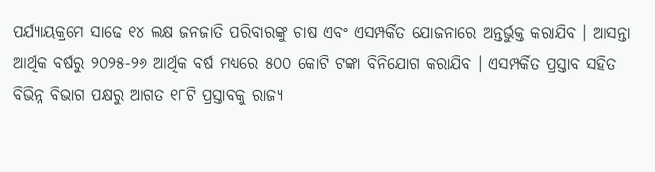ପର୍ଯ୍ୟାୟକ୍ରମେ ସାଢେ ୧୪ ଲକ୍ଷ ଜନଜାତି ପରିବାରଙ୍କୁ ଚାଷ ଏବଂ ଏସମ୍ପର୍କିତ ଯୋଜନାରେ ଅନ୍ତର୍ଭୁକ୍ତ କରାଯିବ । ଆସନ୍ତା ଆର୍ଥିକ ବର୍ଷରୁ ୨୦୨୫-୨୬ ଆର୍ଥିକ ବର୍ଷ ମଧ୍ୟରେ ୫୦୦ କୋଟି ଟଙ୍କା ବିନିଯୋଗ କରାଯିବ । ଏସମ୍ପର୍କିତ ପ୍ରସ୍ତାବ ସହିତ ବିଭିନ୍ନ ବିଭାଗ ପକ୍ଷରୁ ଆଗତ ୧୮ଟି ପ୍ରସ୍ତାବକୁ ରାଜ୍ୟ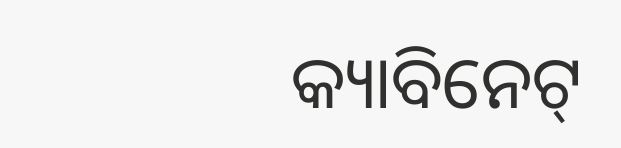କ୍ୟାବିନେଟ୍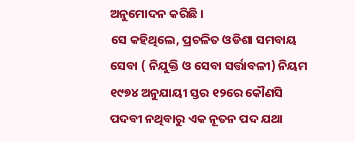ଅନୁମୋଦନ କରିଛି ।
ସେ କହିଥିଲେ, ପ୍ରଚଳିତ ଓଡିଶା ସମବାୟ ସେବା ( ନିଯୁକ୍ତି ଓ ସେବା ସର୍ତ୍ତାବଳୀ) ନିୟମ ୧୯୭୪ ଅନୁଯାୟୀ ସ୍ତର ୧୨ରେ କୌଣସି ପଦବୀ ନଥିବାରୁ ଏକ ନୂତନ ପଦ ଯଥା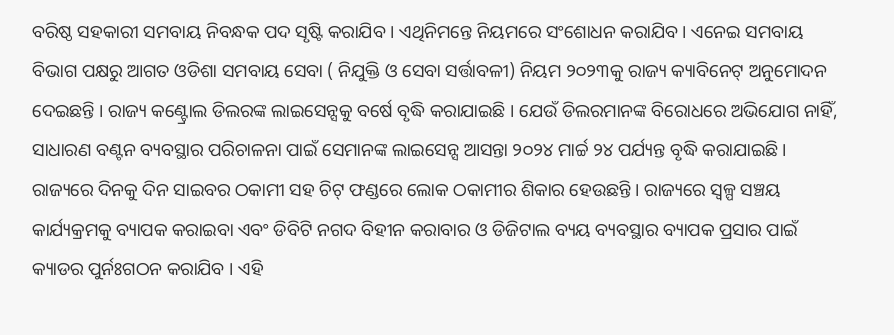ବରିଷ୍ଠ ସହକାରୀ ସମବାୟ ନିବନ୍ଧକ ପଦ ସୃଷ୍ଟି କରାଯିବ । ଏଥିନିମନ୍ତେ ନିୟମରେ ସଂଶୋଧନ କରାଯିବ । ଏନେଇ ସମବାୟ ବିଭାଗ ପକ୍ଷରୁ ଆଗତ ଓଡିଶା ସମବାୟ ସେବା ( ନିଯୁକ୍ତି ଓ ସେବା ସର୍ତ୍ତାବଳୀ) ନିୟମ ୨୦୨୩କୁ ରାଜ୍ୟ କ୍ୟାବିନେଟ୍ ଅନୁମୋଦନ ଦେଇଛନ୍ତି । ରାଜ୍ୟ କଣ୍ଟ୍ରୋଲ ଡିଲରଙ୍କ ଲାଇସେନ୍ସକୁ ବର୍ଷେ ବୃଦ୍ଧି କରାଯାଇଛି । ଯେଉଁ ଡିଲରମାନଙ୍କ ବିରୋଧରେ ଅଭିଯୋଗ ନାହିଁ, ସାଧାରଣ ବଣ୍ଟନ ବ୍ୟବସ୍ଥାର ପରିଚାଳନା ପାଇଁ ସେମାନଙ୍କ ଲାଇସେନ୍ସ ଆସନ୍ତା ୨୦୨୪ ମାର୍ଚ୍ଚ ୨୪ ପର୍ଯ୍ୟନ୍ତ ବୃଦ୍ଧି କରାଯାଇଛି ।
ରାଜ୍ୟରେ ଦିନକୁ ଦିନ ସାଇବର ଠକାମୀ ସହ ଚିଟ୍ ଫଣ୍ଡରେ ଲୋକ ଠକାମୀର ଶିକାର ହେଉଛନ୍ତି । ରାଜ୍ୟରେ ସ୍ୱଳ୍ପ ସଞ୍ଚୟ କାର୍ଯ୍ୟକ୍ରମକୁ ବ୍ୟାପକ କରାଇବା ଏବଂ ଡିବିଟି ନଗଦ ବିହୀନ କରାବାର ଓ ଡିଜିଟାଲ ବ୍ୟୟ ବ୍ୟବସ୍ଥାର ବ୍ୟାପକ ପ୍ରସାର ପାଇଁ କ୍ୟାଡର ପୁର୍ନଃଗଠନ କରାଯିବ । ଏହି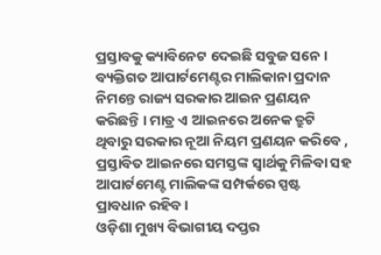ପ୍ରସ୍ତାବକୁ କ୍ୟାବିନେଟ ଦେଇଛି ସବୁଜ ସନେ । ବ୍ୟକ୍ତିଗତ ଆପାର୍ଟମେଣ୍ଟର ମାଲିକାନା ପ୍ରଦାନ ନିମନ୍ତେ ରାଜ୍ୟ ସରକାର ଆଇନ ପ୍ରଣୟନ କରିଛନ୍ତି । ମାତ୍ର ଏ ଆଇନରେ ଅନେକ ତ୍ରୁଟି ଥିବାରୁ ସରକାର ନୂଆ ନିୟମ ପ୍ରଣୟନ କରିବେ , ପ୍ରସ୍ତାବିତ ଆଇନରେ ସମସ୍ତଙ୍କ ସ୍ୱାର୍ଥକୁ ମିଳିବା ସହ ଆପାର୍ଟମେଣ୍ଟ ମାଲିକଙ୍କ ସମ୍ପର୍କରେ ସ୍ପଷ୍ଟ ପ୍ରାବଧାନ ରହିବ ।
ଓଡ଼ିଶା ମୁଖ୍ୟ ବିଭାଗୀୟ ଦପ୍ତର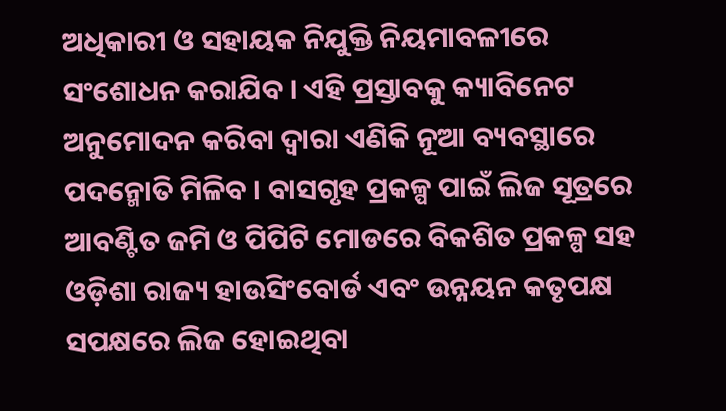ଅଧିକାରୀ ଓ ସହାୟକ ନିଯୁକ୍ତି ନିୟମାବଳୀରେ ସଂଶୋଧନ କରାଯିବ । ଏହି ପ୍ରସ୍ତାବକୁ କ୍ୟାବିନେଟ ଅନୁମୋଦନ କରିବା ଦ୍ୱାରା ଏଣିକି ନୂଆ ବ୍ୟବସ୍ଥାରେ ପଦନ୍ମୋତି ମିଳିବ । ବାସଗୃହ ପ୍ରକଳ୍ପ ପାଇଁ ଲିଜ ସୂତ୍ରରେ ଆବଣ୍ଟିତ ଜମି ଓ ପିପିଟି ମୋଡରେ ବିକଶିତ ପ୍ରକଳ୍ପ ସହ ଓଡ଼ିଶା ରାଜ୍ୟ ହାଉସିଂବୋର୍ଡ ଏବଂ ଉନ୍ନୟନ କତୃପକ୍ଷ ସପକ୍ଷରେ ଲିଜ ହୋଇଥିବା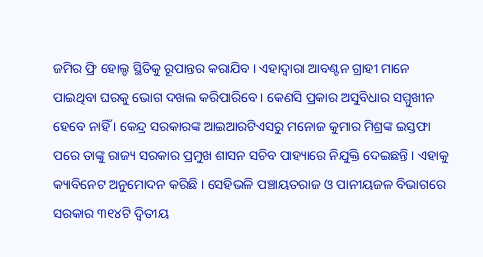ଜମିର ଫ୍ରି ହୋଲ୍ଡ ସ୍ଥିତିକୁ ରୂପାନ୍ତର କରାଯିବ । ଏହାଦ୍ୱାରା ଆବଣ୍ଟନ ଗ୍ରାହୀ ମାନେ ପାଇଥିବା ଘରକୁ ଭୋଗ ଦଖଲ କରିପାରିବେ । କେଣସି ପ୍ରକାର ଅସୁବିଧାର ସମ୍ମୁଖୀନ ହେବେ ନାହିଁ । କେନ୍ଦ୍ର ସରକାରଙ୍କ ଆଇଆରଟିଏସରୁ ମନୋଜ କୁମାର ମିଶ୍ରଙ୍କ ଇସ୍ତଫା ପରେ ତାଙ୍କୁ ରାଜ୍ୟ ସରକାର ପ୍ରମୁଖ ଶାସନ ସଚିବ ପାହ୍ୟାରେ ନିଯୁକ୍ତି ଦେଇଛନ୍ତି । ଏହାକୁ କ୍ୟାବିନେଟ ଅନୁମୋଦନ କରିଛି । ସେହିଭଳି ପଞ୍ଚାୟତରାଜ ଓ ପାନୀୟଜଳ ବିଭାଗରେ ସରକାର ୩୧୪ଟି ଦ୍ୱିତୀୟ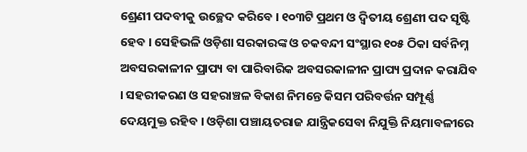ଶ୍ରେଣୀ ପଦବୀକୁ ଉଚ୍ଛେଦ କରିବେ । ୧୦୩ଟି ପ୍ରଥମ ଓ ଦ୍ୱିତୀୟ ଶ୍ରେଣୀ ପଦ ସୃଷ୍ଟି ହେବ । ସେହିଭଳି ଓଡ଼ିଶା ସରକାରଙ୍କ ଓ ଚକବନ୍ଦୀ ସଂସ୍ଥାର ୧୦୫ ଠିକା ସର୍ବନିମ୍ନ ଅବସରକାଳୀନ ପ୍ରାପ୍ୟ ବା ପାରିବାରିକ ଅବସରକାଳୀନ ପ୍ରାପ୍ୟ ପ୍ରଦାନ କରାଯିବ । ସହରୀକରଣ ଓ ସହରାଞ୍ଚଳ ବିକାଶ ନିମନ୍ତେ କିସମ ପରିବର୍ତ୍ତନ ସମ୍ପୂର୍ଣ୍ଣ ଦେୟମୁକ୍ତ ରହିବ । ଓଡ଼ିଶା ପଞ୍ଚାୟତରାଜ ଯାନ୍ତ୍ରିକସେବା ନିଯୁକ୍ତି ନିୟମାବଳୀରେ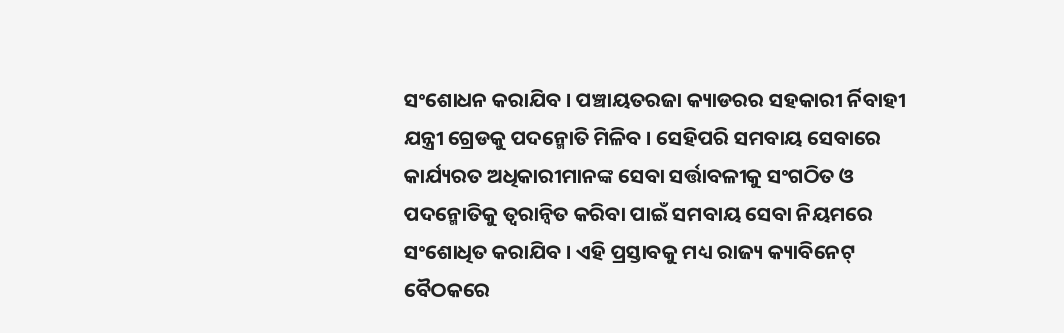ସଂଶୋଧନ କରାଯିବ । ପଞ୍ଚାୟତରଜା କ୍ୟାଡରର ସହକାରୀ ର୍ନିବାହୀ ଯନ୍ତ୍ରୀ ଗ୍ରେଡକୁ ପଦନ୍ମୋତି ମିଳିବ । ସେହିପରି ସମବାୟ ସେବାରେ କାର୍ଯ୍ୟରତ ଅଧିକାରୀମାନଙ୍କ ସେବା ସର୍ତ୍ତାବଳୀକୁ ସଂଗଠିତ ଓ ପଦନ୍ମୋତିକୁ ତ୍ୱରାନ୍ୱିତ କରିବା ପାଇଁ ସମବାୟ ସେବା ନିୟମରେ ସଂଶୋଧିତ କରାଯିବ । ଏହି ପ୍ରସ୍ତାବକୁ ମଧ୍ୟ ରାଜ୍ୟ କ୍ୟାବିନେଟ୍ ବୈଠକରେ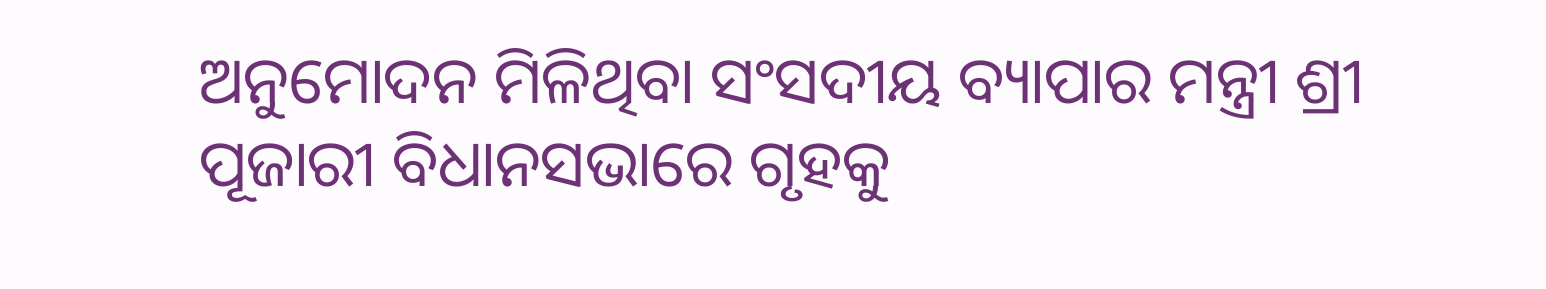ଅନୁମୋଦନ ମିଳିଥିବା ସଂସଦୀୟ ବ୍ୟାପାର ମନ୍ତ୍ରୀ ଶ୍ରୀ ପୂଜାରୀ ବିଧାନସଭାରେ ଗୃହକୁ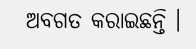ଅବଗତ କରାଇଛନ୍ତି ।